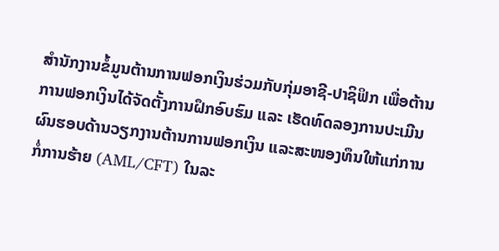ສໍານັກງານຂໍ້ມູນຕ້ານການຟອກເງິນຮ່ວມກັບກຸ່ມອາຊີ-ປາຊິຟິກ ເພື່ອຕ້ານການຟອກເງິນໄດ້ຈັດຕັ້ງການຝຶກອົບຮົມ ແລະ ເຮັດທົດລອງການປະເມີນຜົນຮອບດ້ານວຽກງານຕ້ານການຟອກເງິນ ແລະສະໜອງທຶນໃຫ້ແກ່ການກໍ່ການຮ້າຍ (AML/CFT) ໃນລະ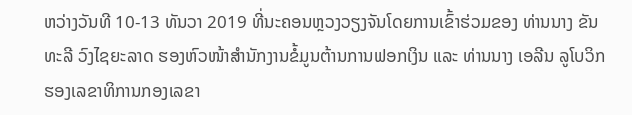ຫວ່າງວັນທີ 10-13 ທັນວາ 2019 ທີ່ນະຄອນຫຼວງວຽງຈັນໂດຍການເຂົ້າຮ່ວມຂອງ ທ່ານນາງ ຂັນທະລີ ວົງໄຊຍະລາດ ຮອງຫົວໜ້າສໍານັກງານຂໍ້ມູນຕ້ານການຟອກເງິນ ແລະ ທ່ານນາງ ເອລີນ ລູໂບວິກ ຮອງເລຂາທິການກອງເລຂາ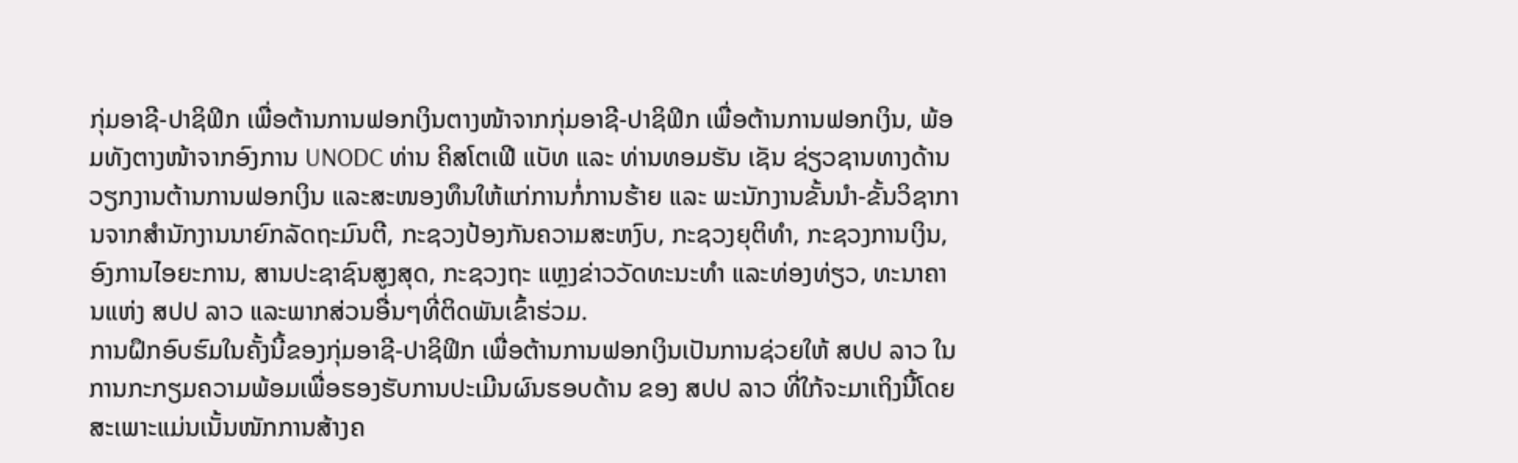ກຸ່ມອາຊີ-ປາຊິຟິກ ເພື່ອຕ້ານການຟອກເງິນຕາງໜ້າຈາກກຸ່ມອາຊີ-ປາຊິຟິກ ເພື່ອຕ້ານການຟອກເງິນ, ພ້ອມທັງຕາງໜ້າຈາກອົງການ UNODC ທ່ານ ຄິສໂຕເຟີ ແບັທ ແລະ ທ່ານທອມຮັນ ເຊັນ ຊ່ຽວຊານທາງດ້ານວຽກງານຕ້ານການຟອກເງິນ ແລະສະໜອງທຶນໃຫ້ແກ່ການກໍ່ການຮ້າຍ ແລະ ພະນັກງານຂັ້ນນໍາ-ຂັ້ນວິຊາການຈາກສໍານັກງານນາຍົກລັດຖະມົນຕີ, ກະຊວງປ້ອງກັນຄວາມສະຫງົບ, ກະຊວງຍຸຕິທໍາ, ກະຊວງການເງິນ, ອົງການໄອຍະການ, ສານປະຊາຊົນສູງສຸດ, ກະຊວງຖະ ແຫຼງຂ່າວວັດທະນະທໍາ ແລະທ່ອງທ່ຽວ, ທະນາຄານແຫ່ງ ສປປ ລາວ ແລະພາກສ່ວນອື່ນໆທີ່ຕິດພັນເຂົ້າຮ່ວມ.
ການຝຶກອົບຮົມໃນຄັ້ງນີ້ຂອງກຸ່ມອາຊີ-ປາຊິຟິກ ເພື່ອຕ້ານການຟອກເງິນເປັນການຊ່ວຍໃຫ້ ສປປ ລາວ ໃນການກະກຽມຄວາມພ້ອມເພື່ອຮອງຮັບການປະເມີນຜົນຮອບດ້ານ ຂອງ ສປປ ລາວ ທີ່ໃກ້ຈະມາເຖິງນີ້ໂດຍສະເພາະແມ່ນເນັ້ນໜັກການສ້າງຄ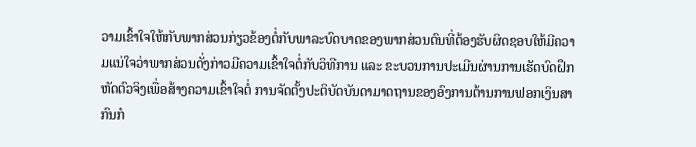ວາມເຂົ້າໃຈໃຫ້ກັບພາກສ່ວນກ່ຽວຂ້ອງຕໍ່ກັບພາລະບົດບາດຂອງພາກສ່ວນຕົນທີ່ຕ້ອງຮັບຜິດຊອບໃຫ້ມີຄວາມແນ່ໃຈວ່າພາກສ່ວນດັ່ງກ່າວມີຄວາມເຂົ້າໃຈຕໍ່ກັບວິທີການ ແລະ ຂະບວນການປະເມີນຜ່ານການເຮັດບົດຝຶກຫັດຕົວຈິງເພື່ອສ້າງຄວາມເຂົ້າໃຈຕໍ່ ການຈັດຕັ້ງປະຕິບັດບັນດາມາດຖານຂອງອົງການຕ້ານການຟອກເງິນສາກົນກໍ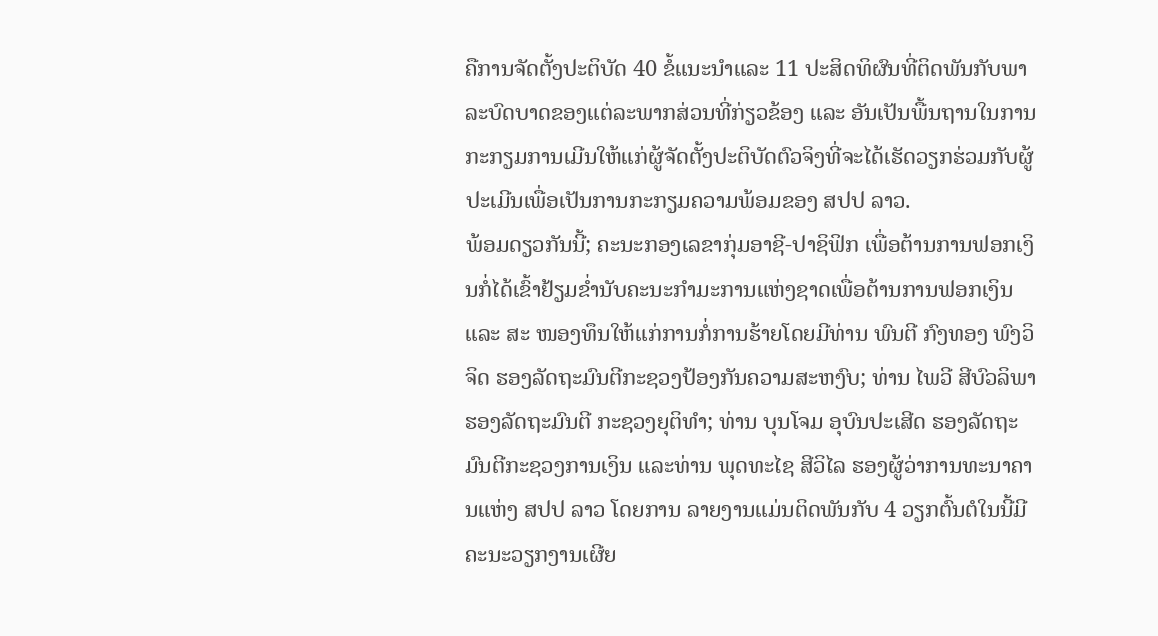ຄືການຈັດຕັ້ງປະຕິບັດ 40 ຂໍ້ແນະນໍາແລະ 11 ປະສິດທິຜົນທີ່ຕິດພັນກັບພາລະບົດບາດຂອງແຕ່ລະພາກສ່ວນທີ່ກ່ຽວຂ້ອງ ແລະ ອັນເປັນພື້ນຖານໃນການກະກຽມການເມີນໃຫ້ແກ່ຜູ້ຈັດຕັ້ງປະຕິບັດຕົວຈິງທີ່ຈະໄດ້ເຮັດວຽກຮ່ວມກັບຜູ້ປະເມີນເພື່ອເປັນການກະກຽມຄວາມພ້ອມຂອງ ສປປ ລາວ.
ພ້ອມດຽວກັນນີ້; ຄະນະກອງເລຂາກຸ່ມອາຊີ-ປາຊິຟິກ ເພື່ອຕ້ານການຟອກເງິນກໍ່ໄດ້ເຂົ້າຢ້ຽມຂໍ່ານັບຄະນະກໍາມະການແຫ່ງຊາດເພື່ອຕ້ານການຟອກເງິນ ແລະ ສະ ໜອງທຶນໃຫ້ແກ່ການກໍ່ການຮ້າຍໂດຍມີທ່ານ ພົນຕີ ກົງທອງ ພົງວິຈິດ ຮອງລັດຖະມົນຕີກະຊວງປ້ອງກັນຄວາມສະຫງົບ; ທ່ານ ໄພວີ ສີບົວລິພາ ຮອງລັດຖະມົນຕີ ກະຊວງຍຸຕິທໍາ; ທ່ານ ບຸນໂຈມ ອຸບົນປະເສີດ ຮອງລັດຖະມົນຕີກະຊວງການເງິນ ແລະທ່ານ ພຸດທະໄຊ ສີວິໄລ ຮອງຜູ້ວ່າການທະນາຄານແຫ່ງ ສປປ ລາວ ໂດຍການ ລາຍງານແມ່ນຕິດພັນກັບ 4 ວຽກຕົ້ນຕໍໃນນີ້ມີຄະນະວຽກງານເຜີຍ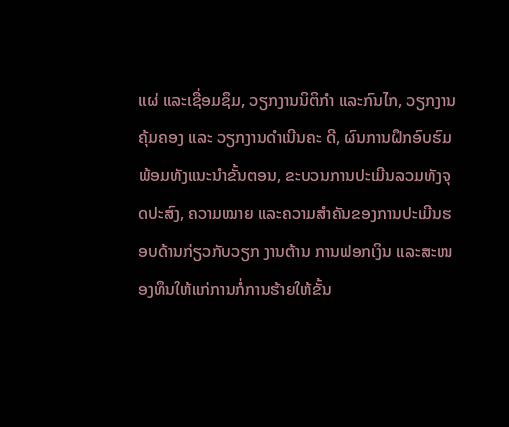ແຜ່ ແລະເຊື່ອມຊຶມ, ວຽກງານນິຕິກໍາ ແລະກົນໄກ, ວຽກງານຄຸ້ມຄອງ ແລະ ວຽກງານດໍາເນີນຄະ ດີ, ຜົນການຝຶກອົບຮົມພ້ອມທັງແນະນໍາຂັ້ນຕອນ, ຂະບວນການປະເມີນລວມທັງຈຸດປະສົງ, ຄວາມໝາຍ ແລະຄວາມສໍາຄັນຂອງການປະເມີນຮອບດ້ານກ່ຽວກັບວຽກ ງານຕ້ານ ການຟອກເງິນ ແລະສະໜອງທຶນໃຫ້ແກ່ການກໍ່ການຮ້າຍໃຫ້ຂັ້ນ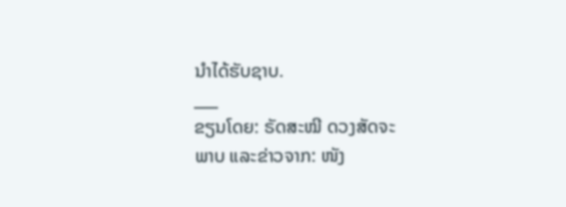ນໍາໄດ້ຮັບຊາບ.
___
ຂຽນໂດຍ: ຣັດສະໝີ ດວງສັດຈະ
ພາບ ແລະຂ່າວຈາກ: ໜັງ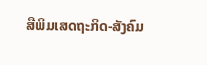ສືພິມເສດຖະກິດ-ສັງຄົມ